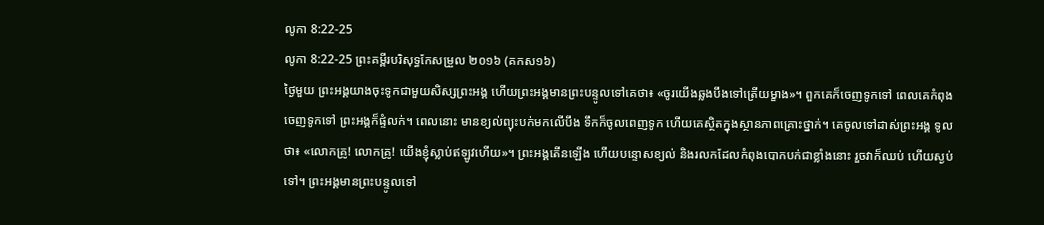លូកា 8:22-25
លូកា 8:22-25 ព្រះគម្ពីរបរិសុទ្ធកែសម្រួល ២០១៦ (គកស១៦)
ថ្ងៃមួយ ព្រះអង្គយាងចុះទូកជាមួយសិស្សព្រះអង្គ ហើយព្រះអង្គមានព្រះបន្ទូលទៅគេថា៖ «ចូរយើងឆ្លងបឹងទៅត្រើយម្ខាង»។ ពួកគេក៏ចេញទូកទៅ ពេលគេកំពុងចេញទូកទៅ ព្រះអង្គក៏ផ្ទំលក់។ ពេលនោះ មានខ្យល់ព្យុះបក់មកលើបឹង ទឹកក៏ចូលពេញទូក ហើយគេស្ថិតក្នុងស្ថានភាពគ្រោះថ្នាក់។ គេចូលទៅដាស់ព្រះអង្គ ទូលថា៖ «លោកគ្រូ! លោកគ្រូ! យើងខ្ញុំស្លាប់ឥឡូវហើយ»។ ព្រះអង្គតើនឡើង ហើយបន្ទោសខ្យល់ និងរលកដែលកំពុងបោកបក់ជាខ្លាំងនោះ រួចវាក៏ឈប់ ហើយស្ងប់ទៅ។ ព្រះអង្គមានព្រះបន្ទូលទៅ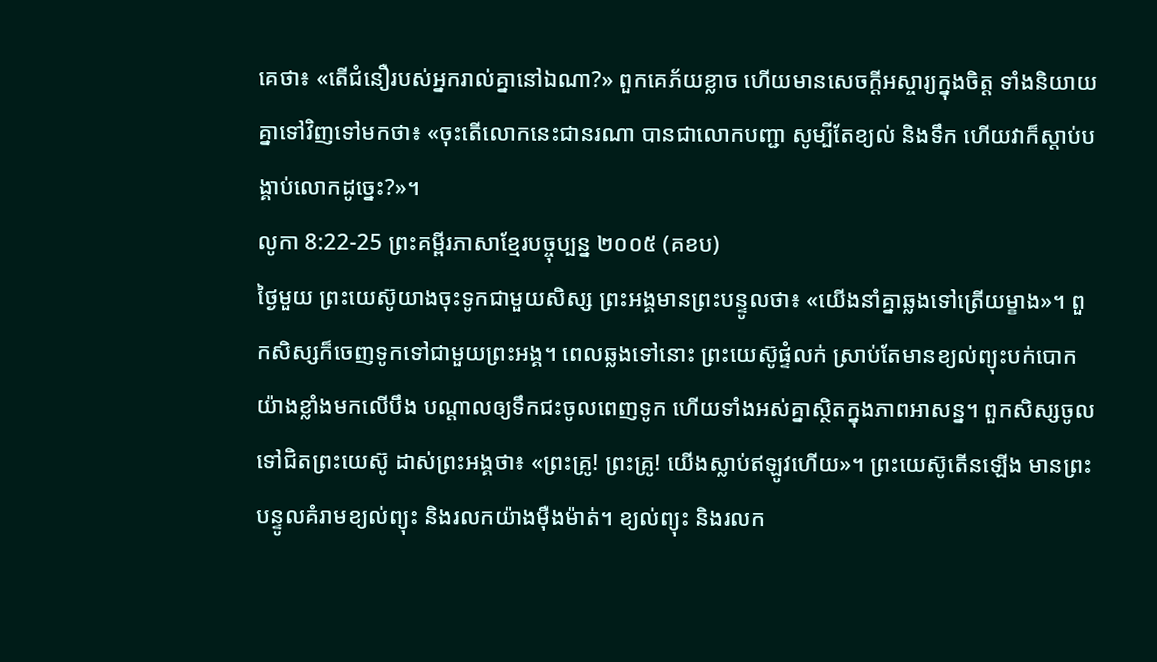គេថា៖ «តើជំនឿរបស់អ្នករាល់គ្នានៅឯណា?» ពួកគេភ័យខ្លាច ហើយមានសេចក្តីអស្ចារ្យក្នុងចិត្ត ទាំងនិយាយគ្នាទៅវិញទៅមកថា៖ «ចុះតើលោកនេះជានរណា បានជាលោកបញ្ជា សូម្បីតែខ្យល់ និងទឹក ហើយវាក៏ស្តាប់បង្គាប់លោកដូច្នេះ?»។
លូកា 8:22-25 ព្រះគម្ពីរភាសាខ្មែរបច្ចុប្បន្ន ២០០៥ (គខប)
ថ្ងៃមួយ ព្រះយេស៊ូយាងចុះទូកជាមួយសិស្ស ព្រះអង្គមានព្រះបន្ទូលថា៖ «យើងនាំគ្នាឆ្លងទៅត្រើយម្ខាង»។ ពួកសិស្សក៏ចេញទូកទៅជាមួយព្រះអង្គ។ ពេលឆ្លងទៅនោះ ព្រះយេស៊ូផ្ទំលក់ ស្រាប់តែមានខ្យល់ព្យុះបក់បោកយ៉ាងខ្លាំងមកលើបឹង បណ្ដាលឲ្យទឹកជះចូលពេញទូក ហើយទាំងអស់គ្នាស្ថិតក្នុងភាពអាសន្ន។ ពួកសិស្សចូលទៅជិតព្រះយេស៊ូ ដាស់ព្រះអង្គថា៖ «ព្រះគ្រូ! ព្រះគ្រូ! យើងស្លាប់ឥឡូវហើយ»។ ព្រះយេស៊ូតើនឡើង មានព្រះបន្ទូលគំរាមខ្យល់ព្យុះ និងរលកយ៉ាងម៉ឺងម៉ាត់។ ខ្យល់ព្យុះ និងរលក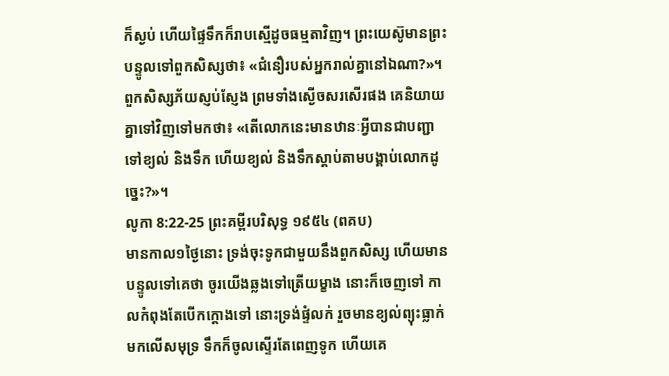ក៏ស្ងប់ ហើយផ្ទៃទឹកក៏រាបស្មើដូចធម្មតាវិញ។ ព្រះយេស៊ូមានព្រះបន្ទូលទៅពួកសិស្សថា៖ «ជំនឿរបស់អ្នករាល់គ្នានៅឯណា?»។ ពួកសិស្សភ័យស្ញប់ស្ញែង ព្រមទាំងស្ងើចសរសើរផង គេនិយាយគ្នាទៅវិញទៅមកថា៖ «តើលោកនេះមានឋានៈអ្វីបានជាបញ្ជាទៅខ្យល់ និងទឹក ហើយខ្យល់ និងទឹកស្ដាប់តាមបង្គាប់លោកដូច្នេះ?»។
លូកា 8:22-25 ព្រះគម្ពីរបរិសុទ្ធ ១៩៥៤ (ពគប)
មានកាល១ថ្ងៃនោះ ទ្រង់ចុះទូកជាមួយនឹងពួកសិស្ស ហើយមានបន្ទូលទៅគេថា ចូរយើងឆ្លងទៅត្រើយម្ខាង នោះក៏ចេញទៅ កាលកំពុងតែបើកក្តោងទៅ នោះទ្រង់ផ្ទំលក់ រួចមានខ្យល់ព្យុះធ្លាក់មកលើសមុទ្រ ទឹកក៏ចូលស្ទើរតែពេញទូក ហើយគេ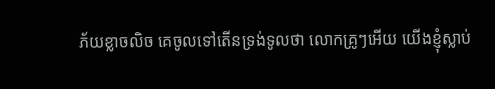ភ័យខ្លាចលិច គេចូលទៅតើនទ្រង់ទូលថា លោកគ្រូៗអើយ យើងខ្ញុំស្លាប់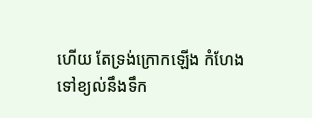ហើយ តែទ្រង់ក្រោកឡើង កំហែងទៅខ្យល់នឹងទឹក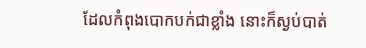ដែលកំពុងបោកបក់ជាខ្លាំង នោះក៏ស្ងប់បាត់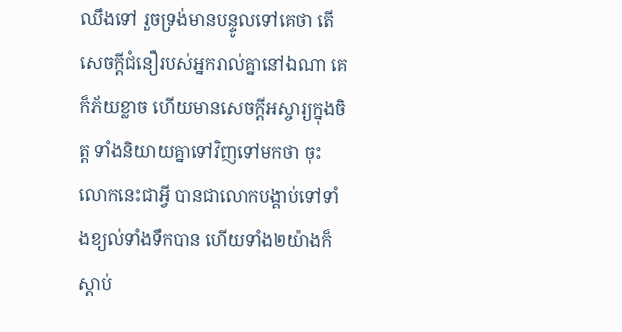ឈឹងទៅ រួចទ្រង់មានបន្ទូលទៅគេថា តើសេចក្ដីជំនឿរបស់អ្នករាល់គ្នានៅឯណា គេក៏ភ័យខ្លាច ហើយមានសេចក្ដីអស្ចារ្យក្នុងចិត្ត ទាំងនិយាយគ្នាទៅវិញទៅមកថា ចុះលោកនេះជាអ្វី បានជាលោកបង្គាប់ទៅទាំងខ្យល់ទាំងទឹកបាន ហើយទាំង២យ៉ាងក៏ស្តាប់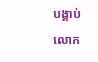បង្គាប់លោក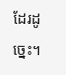ដែរដូច្នេះ។